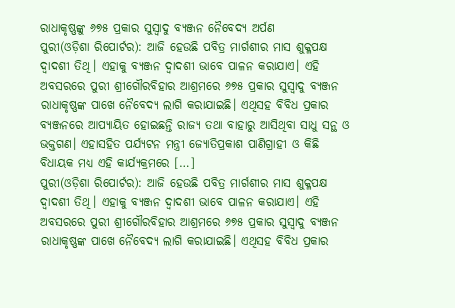ରାଧାକୃଷ୍ଣଙ୍କୁ ୬୭୫ ପ୍ରକାର ସୁସ୍ୱାଦୁ ବ୍ୟଞ୍ଜନ ନୈବେଦ୍ୟ ଅର୍ପଣ
ପୁରୀ(ଓଡ଼ିଶା ରିପୋର୍ଟର): ଆଜି ହେଉଛି ପବିତ୍ର ମାର୍ଗଶୀର ମାସ ଶୁକ୍ଳପକ୍ଷ ଦ୍ୱାଦଶୀ ତିଥି। ଏହାକୁ ବ୍ୟଞ୍ଜନ ଦ୍ୱାଦଶୀ ଭାବେ ପାଳନ କରାଯାଏ। ଏହି ଅବସରରେ ପୁରୀ ଶ୍ରୀଗୌରବିହାର ଆଶ୍ରମରେ ୬୭୫ ପ୍ରକାର ସୁସ୍ୱାଦୁ ବ୍ୟଞ୍ଜନ ରାଧାକୃଷ୍ଣଙ୍କ ପାଖେ ନୈବେଦ୍ୟ ଲାଗି କରାଯାଇଛି। ଏଥିସହ ବିବିଧ ପ୍ରକାର ବ୍ୟଞ୍ଜନରେ ଆପ୍ୟାୟିତ ହୋଇଛନ୍ତି ରାଜ୍ୟ ତଥା ବାହାରୁ ଆସିଥିବା ସାଧୁ ସନ୍ଥ ଓ ଭକ୍ତଗଣ। ଏହାସହିତ ପର୍ଯ୍ୟଟନ ମନ୍ତ୍ରୀ ଜ୍ୟୋତିପ୍ରକାଶ ପାଣିଗ୍ରାହୀ ଓ କିଛି ବିଧାୟକ ମଧ୍ୟ ଏହି କାର୍ଯ୍ୟକ୍ରମରେ […]
ପୁରୀ(ଓଡ଼ିଶା ରିପୋର୍ଟର): ଆଜି ହେଉଛି ପବିତ୍ର ମାର୍ଗଶୀର ମାସ ଶୁକ୍ଳପକ୍ଷ ଦ୍ୱାଦଶୀ ତିଥି। ଏହାକୁ ବ୍ୟଞ୍ଜନ ଦ୍ୱାଦଶୀ ଭାବେ ପାଳନ କରାଯାଏ। ଏହି ଅବସରରେ ପୁରୀ ଶ୍ରୀଗୌରବିହାର ଆଶ୍ରମରେ ୬୭୫ ପ୍ରକାର ସୁସ୍ୱାଦୁ ବ୍ୟଞ୍ଜନ ରାଧାକୃଷ୍ଣଙ୍କ ପାଖେ ନୈବେଦ୍ୟ ଲାଗି କରାଯାଇଛି। ଏଥିସହ ବିବିଧ ପ୍ରକାର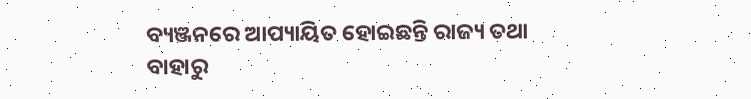ବ୍ୟଞ୍ଜନରେ ଆପ୍ୟାୟିତ ହୋଇଛନ୍ତି ରାଜ୍ୟ ତଥା ବାହାରୁ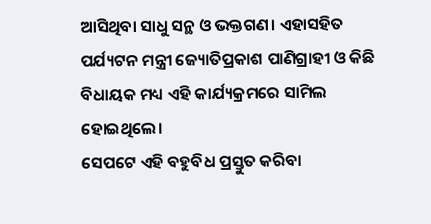ଆସିଥିବା ସାଧୁ ସନ୍ଥ ଓ ଭକ୍ତଗଣ। ଏହାସହିତ ପର୍ଯ୍ୟଟନ ମନ୍ତ୍ରୀ ଜ୍ୟୋତିପ୍ରକାଶ ପାଣିଗ୍ରାହୀ ଓ କିଛି ବିଧାୟକ ମଧ୍ୟ ଏହି କାର୍ଯ୍ୟକ୍ରମରେ ସାମିଲ ହୋଇଥିଲେ।
ସେପଟେ ଏହି ବହୁବିଧ ପ୍ରସ୍ତୁତ କରିବା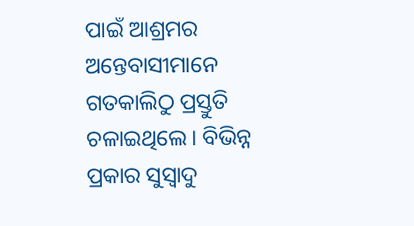ପାଇଁ ଆଶ୍ରମର ଅନ୍ତେବାସୀମାନେ ଗତକାଲିଠୁ ପ୍ରସ୍ତୁତି ଚଳାଇଥିଲେ। ବିଭିନ୍ନ ପ୍ରକାର ସୁସ୍ୱାଦୁ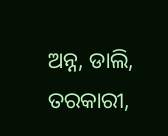ଅନ୍ନ, ଡାଲି, ତରକାରୀ,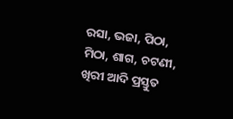ରସା, ଭଜା, ପିଠା, ମିଠା, ଶାଗ, ଚଟଣୀ, ଖିରୀ ଆଦି ପ୍ରସ୍ତୁତ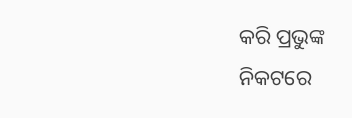କରି ପ୍ରଭୁଙ୍କ ନିକଟରେ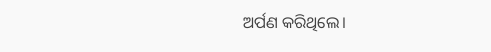ଅର୍ପଣ କରିଥିଲେ।